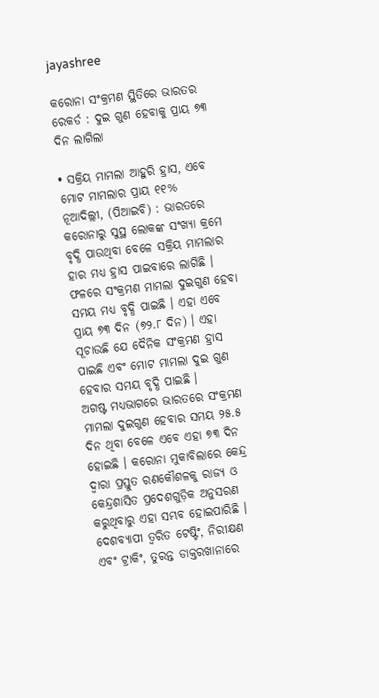jayashree

କରୋନା ସଂକ୍ରମଣ ସ୍ଥିତିରେ ଭାରତର ରେକର୍ଡ : ଦୁଇ ଗୁଣ ହେବାକୁ ପ୍ରାୟ ୭୩ ଦିନ ଲାଗିଲା

• ସକ୍ରିୟ ମାମଲା ଆହୁରି ହ୍ରାସ, ଏବେ ମୋଟ ମାମଲାର ପ୍ରାୟ ୧୧%
ନୂଆଦିଲ୍ଲୀ, (ପିଆଇବି) : ଭାରତରେ କରୋନାରୁ ସୁସ୍ଥ ଲୋକଙ୍କ ସଂଖ୍ୟା କ୍ରମେ ବୃଦ୍ଧି ପାଉଥିବା ବେଳେ ସକ୍ରିୟ ମାମଲାର ହାର ମଧ୍ୟ ହ୍ରାସ ପାଇବାରେ ଲାଗିଛି । ଫଳରେ ସଂକ୍ରମଣ ମାମଲା ଦୁଇଗୁଣ ହେବା ସମୟ ମଧ୍ୟ ବୃଦ୍ଧି ପାଇଛି । ଏହା ଏବେ ପ୍ରାୟ ୭୩ ଦିନ (୭୨.୮ ଦିନ) । ଏହା ସୂଚାଉଛି ଯେ ଦୈନିକ ସଂକ୍ରମଣ ହ୍ରାସ ପାଇଛି ଏବଂ ମୋଟ ମାମଲା ଦୁଇ ଗୁଣ ହେବାର ସମୟ ବୃଦ୍ଧି ପାଇଛି ।
ଅଗଷ୍ଟ ମଧ୍ୟଭାଗରେ ଭାରତରେ ସଂକ୍ରମଣ ମାମଲା ଦୁଇଗୁଣ ହେବାର ସମୟ ୨୫.୫ ଦିନ ଥିବା ବେଳେ ଏବେ ଏହା ୭୩ ଦିନ ହୋଇଛି । କରୋନା ମୁକାବିଲାରେ କେନ୍ଦ୍ର ଦ୍ୱାରା ପ୍ରସ୍ତୁତ ରଣକୌଶଳକୁ ରାଜ୍ୟ ଓ କେନ୍ଦ୍ରଶାସିତ ପ୍ରଦେଶଗୁଡ଼ିକ ଅନୁସରଣ କରୁଥିବାରୁ ଏହା ସମ୍ଭବ ହୋଇପାରିଛି । ଦେଶବ୍ୟାପୀ ତ୍ୱରିତ ଟେଷ୍ଟିଂ, ନିରୀକ୍ଷଣ ଏବଂ ଟ୍ରାକିଂ, ତୁରନ୍ତ ଡାକ୍ତରଖାନାରେ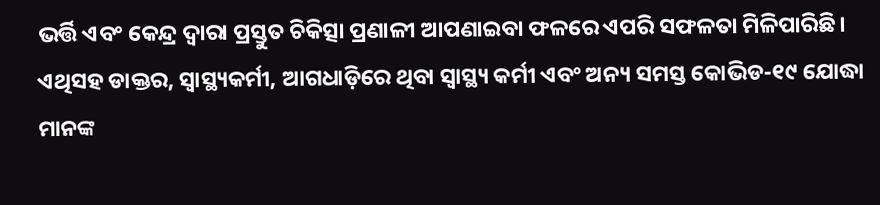ଭର୍ତ୍ତି ଏବଂ କେନ୍ଦ୍ର ଦ୍ୱାରା ପ୍ରସ୍ତୁତ ଚିକିତ୍ସା ପ୍ରଣାଳୀ ଆପଣାଇବା ଫଳରେ ଏପରି ସଫଳତା ମିଳିପାରିଛି। ଏଥିସହ ଡାକ୍ତର, ସ୍ୱାସ୍ଥ୍ୟକର୍ମୀ, ଆଗଧାଡ଼ିରେ ଥିବା ସ୍ୱାସ୍ଥ୍ୟ କର୍ମୀ ଏବଂ ଅନ୍ୟ ସମସ୍ତ କୋଭିଡ-୧୯ ଯୋଦ୍ଧା ମାନଙ୍କ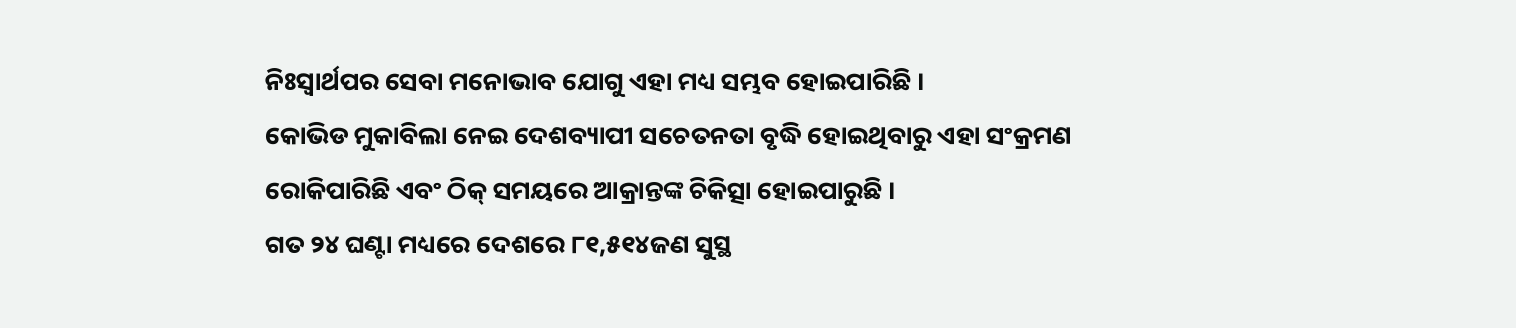ନିଃସ୍ୱାର୍ଥପର ସେବା ମନୋଭାବ ଯୋଗୁ ଏହା ମଧ୍ୟ ସମ୍ଭବ ହୋଇପାରିଛି ।
କୋଭିଡ ମୁକାବିଲା ନେଇ ଦେଶବ୍ୟାପୀ ସଚେତନତା ବୃଦ୍ଧି ହୋଇଥିବାରୁ ଏହା ସଂକ୍ରମଣ ରୋକିପାରିଛି ଏବଂ ଠିକ୍ ସମୟରେ ଆକ୍ରାନ୍ତଙ୍କ ଚିକିତ୍ସା ହୋଇପାରୁଛି ।
ଗତ ୨୪ ଘଣ୍ଟା ମଧ୍ୟରେ ଦେଶରେ ୮୧,୫୧୪ଜଣ ସୁସ୍ଥ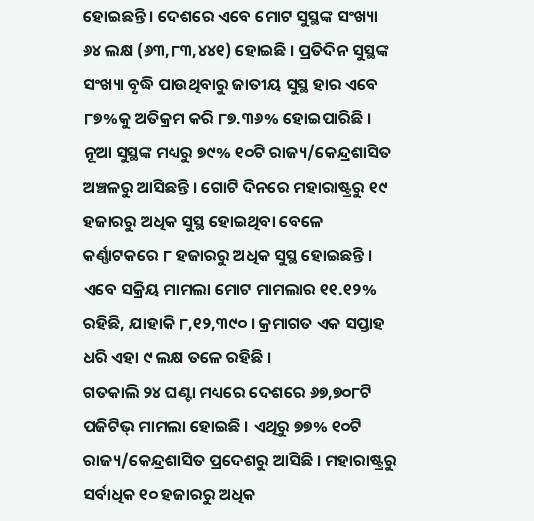ହୋଇଛନ୍ତି । ଦେଶରେ ଏବେ ମୋଟ ସୁସ୍ଥଙ୍କ ସଂଖ୍ୟା ୬୪ ଲକ୍ଷ (୬୩,୮୩,୪୪୧) ହୋଇଛି । ପ୍ରତିଦିନ ସୁସ୍ଥଙ୍କ ସଂଖ୍ୟା ବୃଦ୍ଧି ପାଉଥିବାରୁ ଜାତୀୟ ସୁସ୍ଥ ହାର ଏବେ ୮୭%କୁ ଅତିକ୍ରମ କରି ୮୭.୩୬% ହୋଇପାରିଛି ।
ନୂଆ ସୁସ୍ଥଙ୍କ ମଧ୍ୟରୁ ୭୯% ୧୦ଟି ରାଜ୍ୟ/କେନ୍ଦ୍ରଶାସିତ ଅଞ୍ଚଳରୁ ଆସିଛନ୍ତି । ଗୋଟି ଦିନରେ ମହାରାଷ୍ଟ୍ରରୁ ୧୯ ହଜାରରୁ ଅଧିକ ସୁସ୍ଥ ହୋଇଥିବା ବେଳେ କର୍ଣ୍ଣାଟକରେ ୮ ହଜାରରୁ ଅଧିକ ସୁସ୍ଥ ହୋଇଛନ୍ତି ।
ଏବେ ସକ୍ରିୟ ମାମଲା ମୋଟ ମାମଲାର ୧୧.୧୨% ରହିଛି, ଯାହାକି ୮,୧୨,୩୯୦ । କ୍ରମାଗତ ଏକ ସପ୍ତାହ ଧରି ଏହା ୯ ଲକ୍ଷ ତଳେ ରହିଛି ।
ଗତକାଲି ୨୪ ଘଣ୍ଟା ମଧ୍ୟରେ ଦେଶରେ ୬୭,୭୦୮ଟି ପଜିଟିଭ୍ ମାମଲା ହୋଇଛି । ଏଥିରୁ ୭୭% ୧୦ଟି ରାଜ୍ୟ/କେନ୍ଦ୍ରଶାସିତ ପ୍ରଦେଶରୁ ଆସିଛି । ମହାରାଷ୍ଟ୍ରରୁ ସର୍ବାଧିକ ୧୦ ହଜାରରୁ ଅଧିକ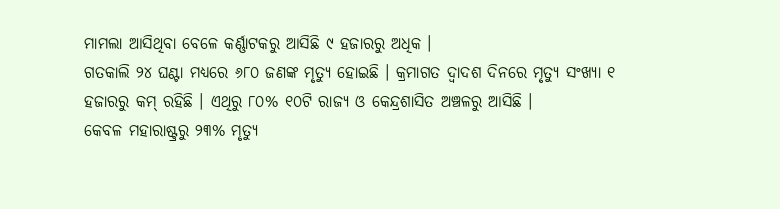ମାମଲା ଆସିଥିବା ବେଳେ କର୍ଣ୍ଣାଟକରୁ ଆସିଛି ୯ ହଜାରରୁ ଅଧିକ ।
ଗତକାଲି ୨୪ ଘଣ୍ଟା ମଧ୍ୟରେ ୬୮୦ ଜଣଙ୍କ ମୃତ୍ୟୁ ହୋଇଛି । କ୍ରମାଗତ ଦ୍ୱାଦଶ ଦିନରେ ମୃତ୍ୟୁ ସଂଖ୍ୟା ୧ ହଜାରରୁ କମ୍ ରହିଛି । ଏଥିରୁ ୮୦% ୧୦ଟି ରାଜ୍ୟ ଓ କେନ୍ଦ୍ରଶାସିତ ଅଞ୍ଚଳରୁ ଆସିଛି ।
କେବଳ ମହାରାଷ୍ଟ୍ରରୁ ୨୩% ମୃତ୍ୟୁ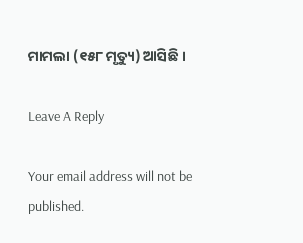ମାମଲା (୧୫୮ ମୃତ୍ୟୁ) ଆସିଛି ।

Leave A Reply

Your email address will not be published.